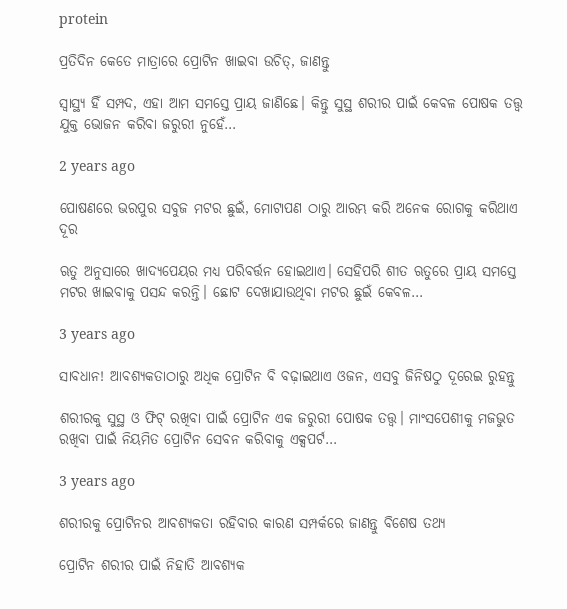protein

ପ୍ରତିଦିନ କେତେ ମାତ୍ରାରେ ପ୍ରୋଟିନ ଖାଇବା ଉଚିତ୍‌, ଜାଣନ୍ତୁ

ସ୍ୱାସ୍ଥ୍ୟ ହିଁ ସମ୍ପଦ, ଏହା ଆମ ସମସ୍ତେ ପ୍ରାୟ ଜାଣିଛେ। କିନ୍ତୁ ସୁସ୍ଥ ଶରୀର ପାଇଁ କେବଳ ପୋଷକ ତତ୍ତ୍ୱ ଯୁକ୍ତ ଭୋଜନ କରିବା ଜରୁରୀ ନୁହେଁ…

2 years ago

ପୋଷଣରେ ଭରପୁର ସବୁଜ ମଟର ଛୁଇଁ, ମୋଟାପଣ ଠାରୁ ଆରମ୍ଭ କରି ଅନେକ ରୋଗକୁ କରିଥାଏ ଦୂର

ଋତୁ ଅନୁସାରେ ଖାଦ୍ୟପେୟର ମଧ୍ୟ ପରିବର୍ତ୍ତନ ହୋଇଥାଏ। ସେହିପରି ଶୀତ ଋତୁରେ ପ୍ରାୟ ସମସ୍ତେ ମଟର ଖାଇବାକୁ ପସନ୍ଦ କରନ୍ତି। ଛୋଟ ଦେଖାଯାଉଥିବା ମଟର ଛୁଇଁ କେବଳ…

3 years ago

ସାବଧାନ! ଆବଶ୍ୟକତାଠାରୁ ଅଧିକ ପ୍ରୋଟିନ ବି ବଢ଼ାଇଥାଏ ଓଜନ, ଏସବୁ ଜିନିଷଠୁ ଦୂରେଇ ରୁହନ୍ତୁ

ଶରୀରକୁ ସୁସ୍ଥ ଓ ଫିଟ୍ ରଖିବା ପାଇଁ ପ୍ରୋଟିନ ଏକ ଜରୁରୀ ପୋଷକ ତତ୍ତ୍ୱ। ମାଂସପେଶୀକୁ ମଜଭୁତ ରଖିବା ପାଇଁ ନିୟମିତ ପ୍ରୋଟିନ ସେବନ କରିବାକୁ ଏକ୍ସପର୍ଟ…

3 years ago

ଶରୀରକୁ ପ୍ରୋଟିନର ଆବଶ୍ୟକତା ରହିବାର କାରଣ ସମ୍ପର୍କରେ ଜାଣନ୍ତୁ ବିଶେଷ ତଥ୍ୟ

ପ୍ରୋଟିନ ଶରୀର ପାଇଁ ନିହାତି ଆବଶ୍ୟକ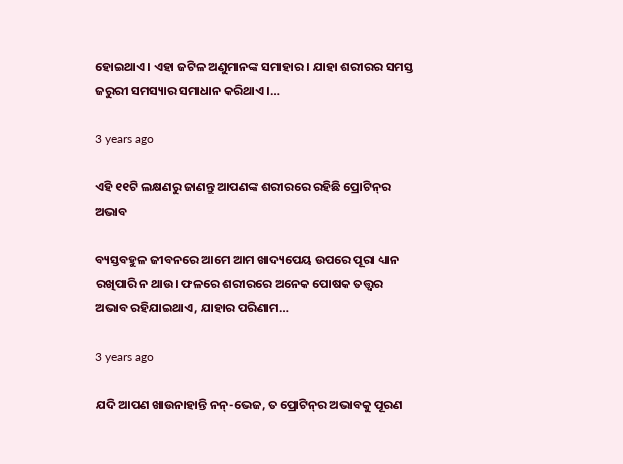ହୋଇଥାଏ । ଏହା ଜଟିଳ ଅଣୁମାନଙ୍କ ସମାହାର । ଯାହା ଶରୀରର ସମସ୍ତ ଜରୁରୀ ସମସ୍ୟାର ସମାଧାନ କରିଥାଏ ।…

3 years ago

ଏହି ୧୧ଟି ଲକ୍ଷଣରୁ ଜାଣନ୍ତୁ ଆପଣଙ୍କ ଶରୀରରେ ରହିଛି ପ୍ରୋଟିନ୍‌ର ଅଭାବ

ବ୍ୟସ୍ତବହୁଳ ଜୀବନରେ ଆମେ ଆମ ଖାଦ୍ୟପେୟ ଉପରେ ପୂରା ଧ୍ୟାନ ରଖିପାରି ନ ଥାଉ। ଫଳରେ ଶରୀରରେ ଅନେକ ପୋଷକ ତତ୍ତ୍ୱର ଅଭାବ ରହିଯାଇଥାଏ, ଯାହାର ପରିଣାମ…

3 years ago

ଯଦି ଆପଣ ଖାଉନାହାନ୍ତି ନନ୍-ଭେଜ, ତ ପ୍ରୋଟିନ୍‌ର ଅଭାବକୁ ପୂରଣ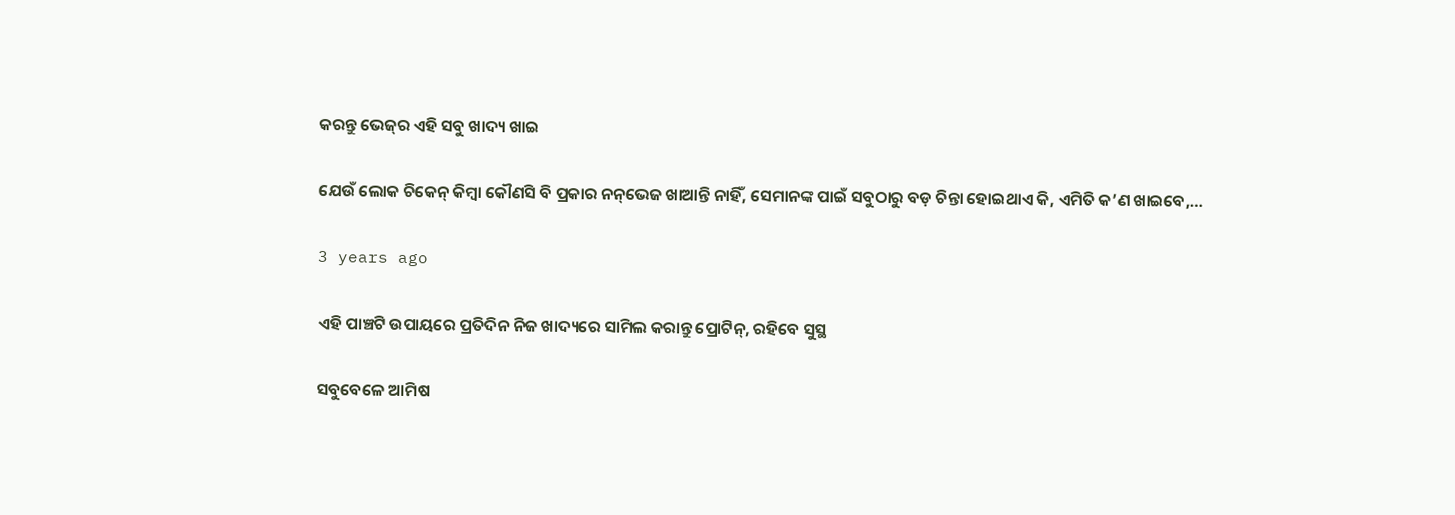କରନ୍ତୁ ଭେଜ୍‌ର ଏହି ସବୁ ଖାଦ୍ୟ ଖାଇ

ଯେଉଁ ଲୋକ ଚିକେନ୍‌ କିମ୍ବା କୌଣସି ବି ପ୍ରକାର ନନ୍‌ଭେଜ ଖାଆନ୍ତି ନାହିଁ, ସେମାନଙ୍କ ପାଇଁ ସବୁଠାରୁ ବଡ଼ ଚିନ୍ତା ହୋଇଥାଏ କି, ଏମିତି କ’ଣ ଖାଇବେ,…

3 years ago

ଏହି ପାଞ୍ଚଟି ଉପାୟରେ ପ୍ରତିଦିନ ନିଜ ଖାଦ୍ୟରେ ସାମିଲ କରାନ୍ତୁ ପ୍ରୋଟିନ୍‌, ରହିବେ ସୁସ୍ଥ

ସବୁବେଳେ ଆମିଷ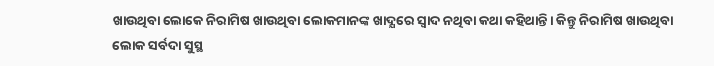ଖାଉଥିବା ଲୋକେ ନିରାମିଷ ଖାଉଥିବା ଲୋକମାନଙ୍କ ଖାଦ୍ଯରେ ସ୍ବାଦ ନଥିବା କଥା କହିଥାନ୍ତି। କିନ୍ତୁ ନିରାମିଷ ଖାଉଥିବା ଲୋକ ସର୍ବଦା ସୁସ୍ଥ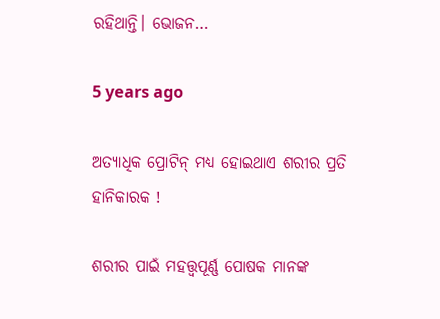ରହିଥାନ୍ତି। ଭୋଜନ…

5 years ago

ଅତ୍ୟାଧିକ ପ୍ରୋଟିନ୍ ମଧ୍ୟ ହୋଇଥାଏ ଶରୀର ପ୍ରତି ହାନିକାରକ !

ଶରୀର ପାଇଁ ମହତ୍ତ୍ବପୂର୍ଣ୍ଣ ପୋଷକ ମାନଙ୍କ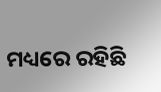ମଧ୍ୟରେ ରହିଛି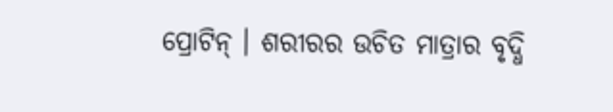ପ୍ରୋଟିନ୍ । ଶରୀରର ଉଚିତ ମାତ୍ରାର ବୃଦ୍ଧି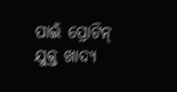ପାଇଁ ପ୍ରୋଟିନ୍ ଯୁକ୍ତ ଖାଦ୍ୟ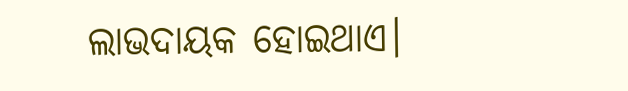ଲାଭଦାୟକ ହୋଇଥାଏ।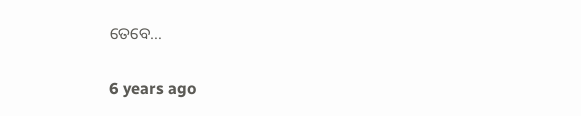ତେବେ…

6 years ago